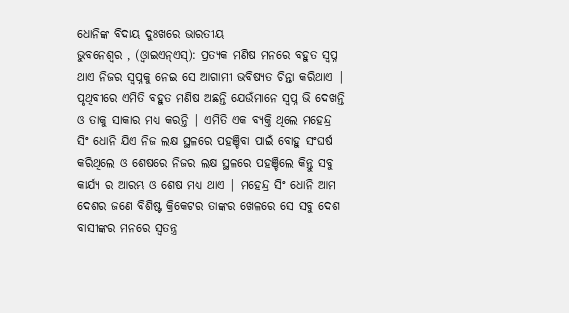ଧୋନିଙ୍କ ବିଦାୟ ଦୁଃଖରେ ଭାରତୀୟ
ଭୁବନେଶ୍ୱର , (ଓ୍ବାଇଏନ୍ଏସ୍): ପ୍ରତ୍ୟକ ମଣିଷ ମନରେ ବହୁତ ସ୍ୱପ୍ନ ଥାଏ ନିଜର ସ୍ୱପ୍ନକୁ ନେଇ ସେ ଆଗାମୀ ଭବିଷ୍ୟତ ଚିନ୍ତା କରିଥାଏ | ପୃଥିବୀରେ ଏମିତି ବହୁତ ମଣିଷ ଅଛନ୍ତି ଯେଉଁମାନେ ସ୍ୱପ୍ନ ଭି ଦେଖନ୍ତି ଓ ତାକୁ ସାକାର ମଧ୍ୟ କରନ୍ତି | ଏମିତି ଏକ ବ୍ୟକ୍ତି ଥିଲେ ମହେନ୍ଦ୍ର ସିଂ ଧୋନି ଯିଏ ନିଜ ଲକ୍ଷ ସ୍ଥଳରେ ପହଞ୍ଚିବା ପାଇଁ ବୋହୁ ସଂଘର୍ଷ କରିଥିଲେ ଓ ଶେଷରେ ନିଜର ଲକ୍ଷ ସ୍ଥଳରେ ପହଞ୍ଚିଲେ କିନ୍ତୁ ସବୁ କାର୍ଯ୍ୟ ର ଆରମ୍ଭ ଓ ଶେଷ ମଧ୍ୟ ଥାଏ | ମହେନ୍ଦ୍ର ସିଂ ଧୋନି ଆମ ଦେଶର ଜଣେ ବିଶିଷ୍ଟ କ୍ରିକେଟର ତାଙ୍କର ଖେଳରେ ସେ ସବୁ ଦେଶ ବାସୀଙ୍କର ମନରେ ସ୍ୱତନ୍ତ୍ର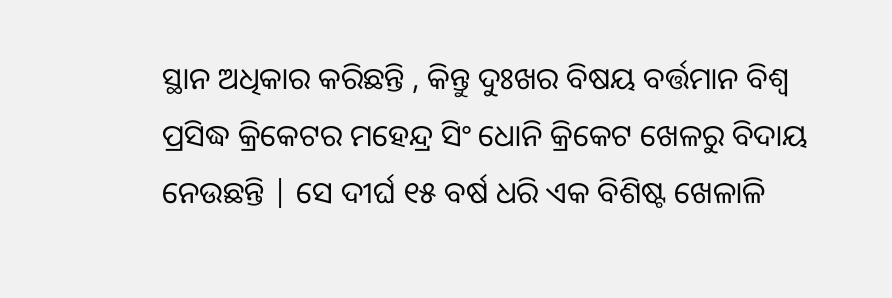ସ୍ଥାନ ଅଧିକାର କରିଛନ୍ତି , କିନ୍ତୁ ଦୁଃଖର ବିଷୟ ବର୍ତ୍ତମାନ ବିଶ୍ୱ ପ୍ରସିଦ୍ଧ କ୍ରିକେଟର ମହେନ୍ଦ୍ର ସିଂ ଧୋନି କ୍ରିକେଟ ଖେଳରୁ ବିଦାୟ ନେଉଛନ୍ତି | ସେ ଦୀର୍ଘ ୧୫ ବର୍ଷ ଧରି ଏକ ବିଶିଷ୍ଟ ଖେଳାଳି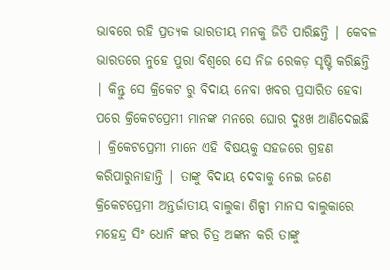ଭାବରେ ରହି ପ୍ରତ୍ୟକ ଭାରତୀୟ ମନକୁ ଜିତି ପାରିଛନ୍ତି | କେବଳ ଭାରତରେ ନୁହେ ପୁରା ବିଶ୍ୱରେ ସେ ନିଜ ରେକଡ଼ ସୃଷ୍ଟି କରିଛନ୍ତି | କିନ୍ତୁ ସେ କ୍ରିକେଟ ରୁ ବିଦାୟ ନେବା ଖବର ପ୍ରସାରିତ ହେବା ପରେ କ୍ରିକେଟପ୍ରେମୀ ମାନଙ୍କ ମନରେ ଘୋର ଦୁଃଖ ଆଣିଦେଇଛି | କ୍ରିକେଟପ୍ରେମୀ ମାନେ ଏହି ବିଷୟକୁ ସହଜରେ ଗ୍ରହଣ କରିପାରୁନାହାନ୍ତି | ତାଙ୍କୁ ବିଦାୟ ଦେବାକୁ ନେଇ ଜଣେ କ୍ରିକେଟପ୍ରେମୀ ଅନ୍ତର୍ଜାତୀୟ ବାଲୁକା ଶିଳ୍ପୀ ମାନସ ବାଲୁକାରେ ମହେନ୍ଦ୍ର ସିଂ ଧୋନି ଙ୍କର ଚିତ୍ର ଅଙ୍କନ କରି ତାଙ୍କୁ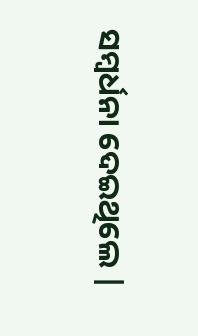ସମ୍ବର୍ଧନା ଦେଇଥିଲେ |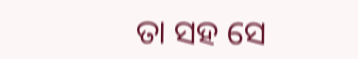ତା ସହ ସେ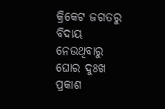କ୍ରିକେଟ ଜଗତରୁ ବିଦାୟ ନେଉଥିବାରୁ ଘୋର ଦୁଃଖ ପ୍ରକାଶ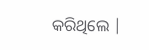କରିଥିଲେ |